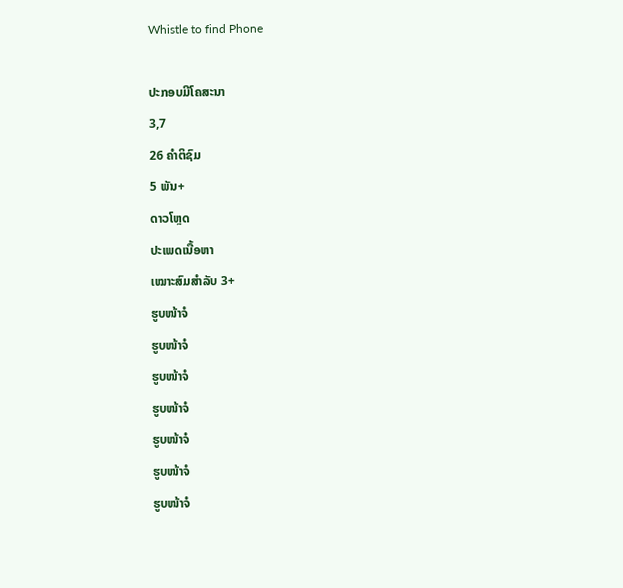Whistle to find Phone

ປະກອບມີໂຄສະນາ
3,7
26 ຄຳຕິຊົມ
5 ພັນ+
ດາວໂຫຼດ
ປະເພດເນື້ອຫາ
ເໝາະສົມສຳລັບ 3+
ຮູບໜ້າຈໍ
ຮູບໜ້າຈໍ
ຮູບໜ້າຈໍ
ຮູບໜ້າຈໍ
ຮູບໜ້າຈໍ
ຮູບໜ້າຈໍ
ຮູບໜ້າຈໍ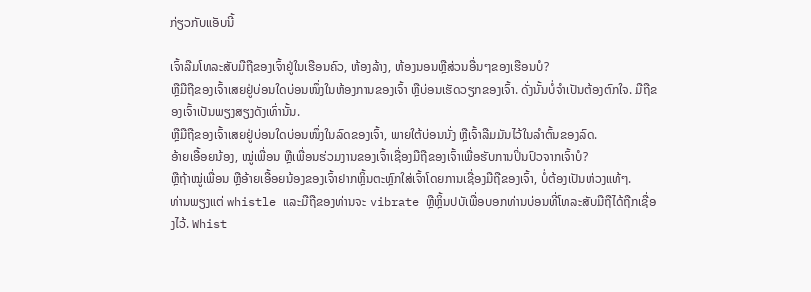ກ່ຽວກັບແອັບນີ້

ເຈົ້າລືມໂທລະສັບມືຖືຂອງເຈົ້າຢູ່ໃນເຮືອນຄົວ, ຫ້ອງລ້າງ, ຫ້ອງນອນຫຼືສ່ວນອື່ນໆຂອງເຮືອນບໍ?
ຫຼືມືຖືຂອງເຈົ້າເສຍຢູ່ບ່ອນໃດບ່ອນໜຶ່ງໃນຫ້ອງການຂອງເຈົ້າ ຫຼືບ່ອນເຮັດວຽກຂອງເຈົ້າ. ດັ່ງນັ້ນບໍ່ຈໍາເປັນຕ້ອງຕົກໃຈ. ມືຖືຂອງເຈົ້າເປັນພຽງສຽງດັງເທົ່ານັ້ນ.
ຫຼືມືຖືຂອງເຈົ້າເສຍຢູ່ບ່ອນໃດບ່ອນໜຶ່ງໃນລົດຂອງເຈົ້າ, ພາຍໃຕ້ບ່ອນນັ່ງ ຫຼືເຈົ້າລືມມັນໄວ້ໃນລຳຕົ້ນຂອງລົດ.
ອ້າຍເອື້ອຍນ້ອງ, ໝູ່ເພື່ອນ ຫຼືເພື່ອນຮ່ວມງານຂອງເຈົ້າເຊື່ອງມືຖືຂອງເຈົ້າເພື່ອຮັບການປິ່ນປົວຈາກເຈົ້າບໍ?
ຫຼືຖ້າໝູ່ເພື່ອນ ຫຼືອ້າຍເອື້ອຍນ້ອງຂອງເຈົ້າຢາກຫຼິ້ນຕະຫຼົກໃສ່ເຈົ້າໂດຍການເຊື່ອງມືຖືຂອງເຈົ້າ, ບໍ່ຕ້ອງເປັນຫ່ວງແທ້ໆ.
ທ່ານພຽງແຕ່ whistle ແລະມືຖືຂອງທ່ານຈະ vibrate ຫຼືຫຼິ້ນປບັເພື່ອບອກທ່ານບ່ອນທີ່ໂທລະສັບມືຖືໄດ້ຖືກເຊື່ອງໄວ້. Whist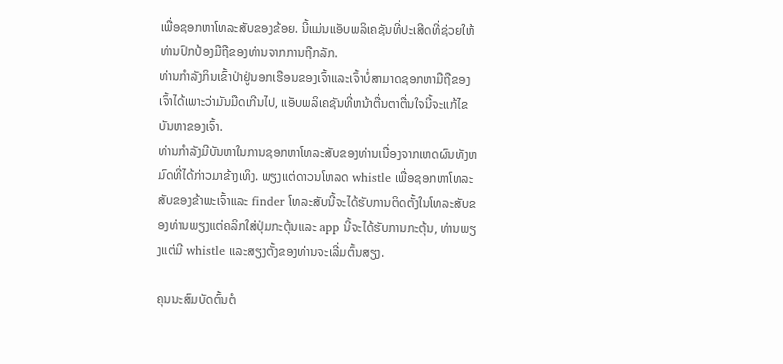ເພື່ອຊອກຫາໂທລະສັບຂອງຂ້ອຍ. ນີ້ແມ່ນແອັບພລິເຄຊັນທີ່ປະເສີດທີ່ຊ່ວຍໃຫ້ທ່ານປົກປ້ອງມືຖືຂອງທ່ານຈາກການຖືກລັກ.
ທ່ານກໍາລັງກິນເຂົ້າປ່າຢູ່ນອກເຮືອນຂອງເຈົ້າແລະເຈົ້າບໍ່ສາມາດຊອກຫາມືຖືຂອງເຈົ້າໄດ້ເພາະວ່າມັນມືດເກີນໄປ, ແອັບພລິເຄຊັນທີ່ຫນ້າຕື່ນຕາຕື່ນໃຈນີ້ຈະແກ້ໄຂບັນຫາຂອງເຈົ້າ.
ທ່ານກໍາລັງມີບັນຫາໃນການຊອກຫາໂທລະສັບຂອງທ່ານເນື່ອງຈາກເຫດຜົນທັງຫມົດທີ່ໄດ້ກ່າວມາຂ້າງເທິງ. ພຽງແຕ່ດາວນໂຫລດ whistle ເພື່ອຊອກຫາໂທລະສັບຂອງຂ້າພະເຈົ້າແລະ finder ໂທລະສັບນີ້ຈະໄດ້ຮັບການຕິດຕັ້ງໃນໂທລະສັບຂອງທ່ານພຽງແຕ່ຄລິກໃສ່ປຸ່ມກະຕຸ້ນແລະ app ນີ້ຈະໄດ້ຮັບການກະຕຸ້ນ, ທ່ານພຽງແຕ່ມີ whistle ແລະສຽງຕັ້ງຂອງທ່ານຈະເລີ່ມຕົ້ນສຽງ.

ຄຸນນະສົມບັດຕົ້ນຕໍ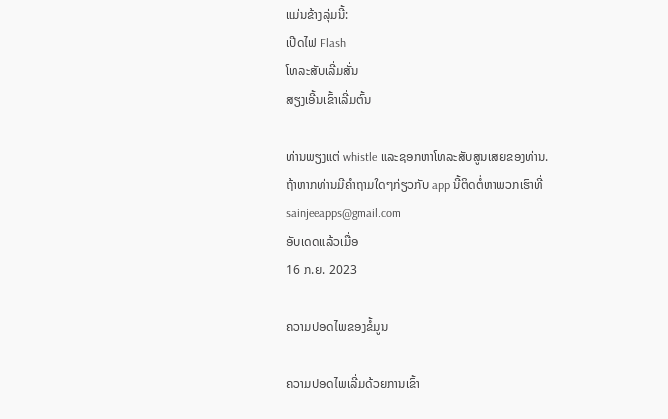ແມ່ນຂ້າງລຸ່ມນີ້:
ເປີດໄຟ Flash
ໂທລະສັບເລີ່ມສັ່ນ
ສຽງເອີ້ນເຂົ້າເລີ່ມຕົ້ນ

ທ່ານພຽງແຕ່ whistle ແລະຊອກຫາໂທລະສັບສູນເສຍຂອງທ່ານ.
ຖ້າຫາກທ່ານມີຄໍາຖາມໃດໆກ່ຽວກັບ app ນີ້ຕິດຕໍ່ຫາພວກເຮົາທີ່ sainjeeapps@gmail.com
ອັບເດດແລ້ວເມື່ອ
16 ກ.ຍ. 2023

ຄວາມປອດໄພຂອງຂໍ້ມູນ

ຄວາມປອດໄພເລີ່ມດ້ວຍການເຂົ້າ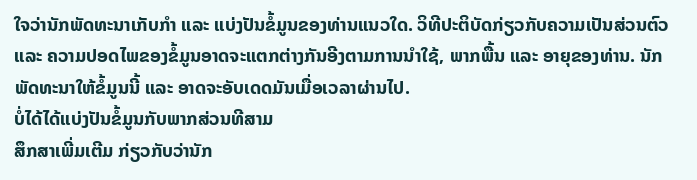ໃຈວ່ານັກພັດທະນາເກັບກຳ ແລະ ແບ່ງປັນຂໍ້ມູນຂອງທ່ານແນວໃດ. ວິທີປະຕິບັດກ່ຽວກັບຄວາມເປັນສ່ວນຕົວ ແລະ ຄວາມປອດໄພຂອງຂໍ້ມູນອາດຈະແຕກຕ່າງກັນອີງຕາມການນຳໃຊ້, ພາກພື້ນ ແລະ ອາຍຸຂອງທ່ານ. ນັກພັດທະນາໃຫ້ຂໍ້ມູນນີ້ ແລະ ອາດຈະອັບເດດມັນເມື່ອເວລາຜ່ານໄປ.
ບໍ່ໄດ້ໄດ້ແບ່ງປັນຂໍ້ມູນກັບພາກສ່ວນທີສາມ
ສຶກສາເພີ່ມເຕີມ ກ່ຽວກັບວ່ານັກ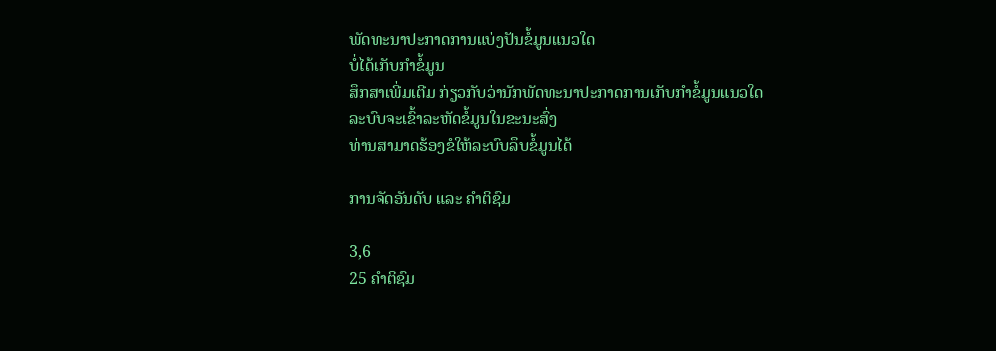ພັດທະນາປະກາດການແບ່ງປັນຂໍ້ມູນແນວໃດ
ບໍ່ໄດ້ເກັບກຳຂໍ້ມູນ
ສຶກສາເພີ່ມເຕີມ ກ່ຽວກັບວ່ານັກພັດທະນາປະກາດການເກັບກຳຂໍ້ມູນແນວໃດ
ລະບົບຈະເຂົ້າລະຫັດຂໍ້ມູນໃນຂະນະສົ່ງ
ທ່ານສາມາດຮ້ອງຂໍໃຫ້ລະບົບລຶບຂໍ້ມູນໄດ້

ການຈັດອັນດັບ ແລະ ຄຳຕິຊົມ

3,6
25 ຄຳຕິຊົມ